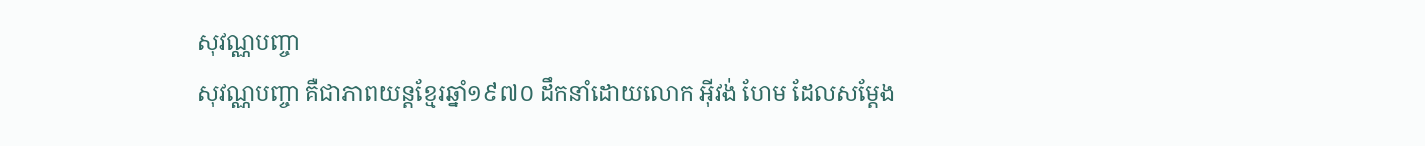សុវណ្ណបញ្ចា
សុវណ្ណបញ្ចា គឺជាភាពយន្តខ្មែរឆ្នាំ១៩៧០ ដឹកនាំដោយលោក អ៊ីវង់ ហែម ដែលសម្តែង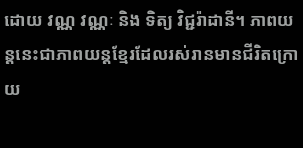ដោយ វណ្ណ វណ្ណៈ និង ទិត្យ វិជ្ជរ៉ាដានី។ ភាពយន្តនេះជាភាពយន្តខ្មែរដែលរស់រានមានជីរិតក្រោយ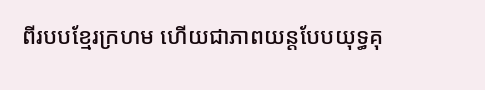ពីរបបខ្មែរក្រហម ហើយជាភាពយន្តបែបយុទ្ធគុ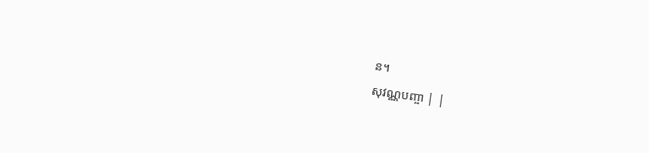ន។
សុវណ្ណបញ្ចា | |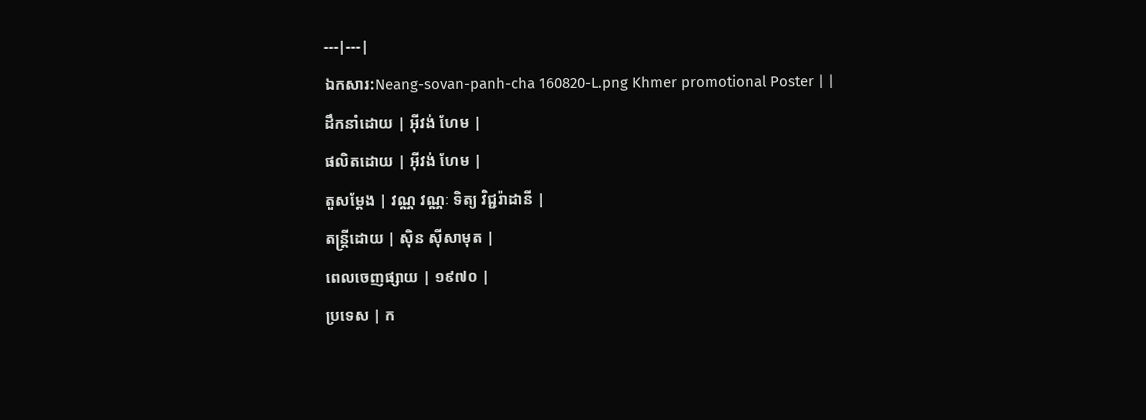---|---|
ឯកសារ:Neang-sovan-panh-cha 160820-L.png Khmer promotional Poster | |
ដឹកនាំដោយ | អ៊ីវង់ ហែម |
ផលិតដោយ | អ៊ីវង់ ហែម |
តួសម្ដែង | វណ្ណ វណ្ណៈ ទិត្យ វិជ្ជរ៉ាដានី |
តន្ត្រីដោយ | ស៊ិន ស៊ីសាមុត |
ពេលចេញផ្សាយ | ១៩៧០ |
ប្រទេស | ក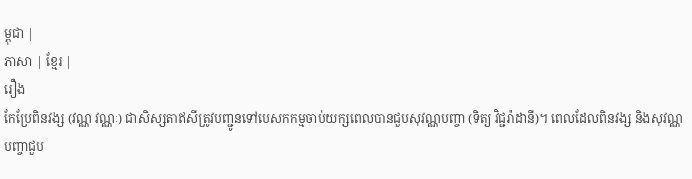ម្ពុជា |
ភាសា | ខ្មែរ |
រឿង
កែប្រែពិនវង្ស (វណ្ណ វណ្ណៈ) ជាសិស្សតាឥសីត្រូវបញ្ជូនទៅបេសកកម្មចាប់យក្សពេលបានជួបសុវណ្ណបញ្ចា (ទិត្យ វិជ្ជរ៉ាដានី)។ ពេលដែលពិនវង្ស និងសុវណ្ណបញ្ចាជួប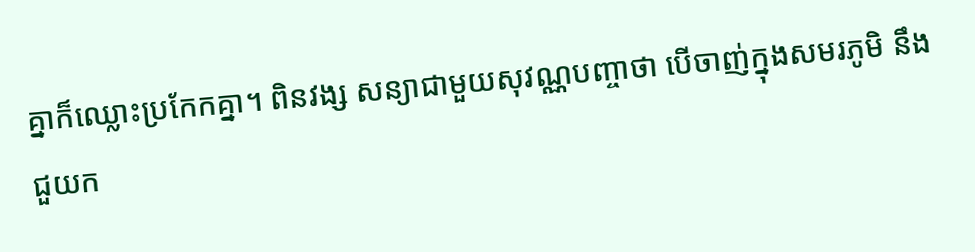គ្នាក៏ឈ្លោះប្រកែកគ្នា។ ពិនវង្ស សន្យាជាមួយសុវណ្ណបញ្ចាថា បើចាញ់ក្នុងសមរភូមិ នឹងជួយក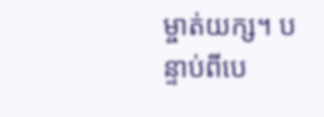ម្ចាត់យក្ស។ បន្ទាប់ពីបេ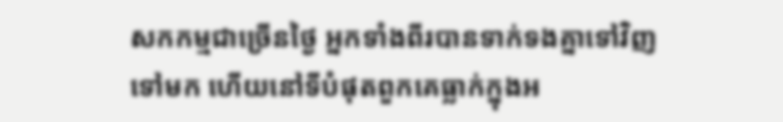សកកម្មជាច្រើនថ្ងៃ អ្នកទាំងពីរបានទាក់ទងគ្នាទៅវិញទៅមក ហើយនៅទីបំផុតពួកគេធ្លាក់ក្នុងអ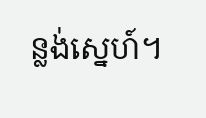ន្លង់ស្នេហ៍។